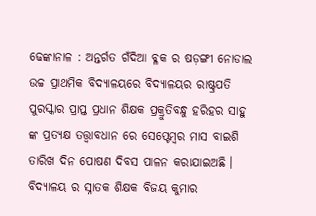ଢେଙ୍କାନାଳ : ଅନ୍ତର୍ଗତ ଗଁଦିଆ ବ୍ଳକ ର ଷଡ଼ଙ୍ଗୀ ନୋଡାଲ ଉଚ୍ଚ ପ୍ରାଥମିକ ବିଦ୍ୟାଳୟରେ ବିଦ୍ୟାଳୟର ରାଷ୍ଟ୍ରପତି ପୁରସ୍କାର ପ୍ରାପ୍ତ ପ୍ରଧାନ ଶିକ୍ଷକ ପ୍ରକ୍ରୁତିବନ୍ଧୁ ହରିହର ସାହୁ ଙ୍କ ପ୍ରତ୍ୟକ୍ଷ ତତ୍ତ୍ଵାବଧାନ ରେ ସେପ୍ଟେମ୍ବର ମାସ ବାଇଶି ତାରିଖ ଦିନ ପୋଷଣ ଦିବସ ପାଳନ କରାଯାଇଅଛି ।
ବିଦ୍ୟାଳୟ ର ସ୍ନାତକ ଶିକ୍ଷକ ବିଜୟ କୁମାର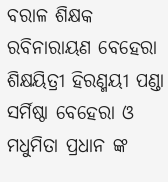ବରାଳ ଶିକ୍ଷକ ରବିନାରାୟଣ ବେହେରା ଶିକ୍ଷୟିତ୍ରୀ ହିରଣ୍ମୟୀ ପଣ୍ଡା ସର୍ମିଷ୍ଠା ବେହେରା ଓ ମଧୁମିତା ପ୍ରଧାନ ଙ୍କ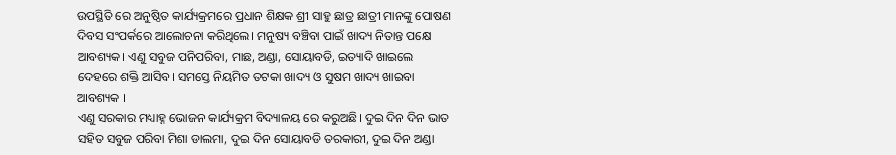ଉପସ୍ଥିତି ରେ ଅନୁଷ୍ଠିତ କାର୍ଯ୍ୟକ୍ରମରେ ପ୍ରଧାନ ଶିକ୍ଷକ ଶ୍ରୀ ସାହୁ ଛାତ୍ର ଛାତ୍ରୀ ମାନଙ୍କୁ ପୋଷଣ ଦିବସ ସଂପର୍କରେ ଆଲୋଚନା କରିଥିଲେ। ମନୁଷ୍ୟ ବଞ୍ଚିବା ପାଇଁ ଖାଦ୍ୟ ନିତାନ୍ତ ପକ୍ଷେ ଆବଶ୍ୟକ। ଏଣୁ ସବୁଜ ପନିପରିବା, ମାଛ, ଅଣ୍ଡା, ସୋୟାବଡି, ଇତ୍ୟାଦି ଖାଇଲେ ଦେହରେ ଶକ୍ତି ଆସିବ। ସମସ୍ତେ ନିୟମିତ ତଟକା ଖାଦ୍ୟ ଓ ସୁଷମ ଖାଦ୍ୟ ଖାଇବା ଆବଶ୍ୟକ ।
ଏଣୁ ସରକାର ମଧ୍ୟାହ୍ନ ଭୋଜନ କାର୍ଯ୍ୟକ୍ରମ ବିଦ୍ୟାଳୟ ରେ କରୁଅଛି। ଦୁଇ ଦିନ ଦିନ ଭାତ ସହିତ ସବୁଜ ପରିବା ମିଶା ଡାଲମା, ଦୁଇ ଦିନ ସୋୟାବଡି ତରକାରୀ, ଦୁଇ ଦିନ ଅଣ୍ଡା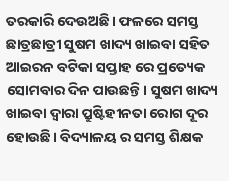ତରକାରି ଦେଉଅଛି। ଫଳରେ ସମସ୍ତ ଛାତ୍ରଛାତ୍ରୀ ସୁଷମ ଖାଦ୍ୟ ଖାଇବା ସହିତ ଆଇରନ ବଟିକା ସପ୍ତାହ ରେ ପ୍ରତ୍ୟେକ ସୋମବାର ଦିନ ପାଉଛନ୍ତି। ସୁଷମ ଖାଦ୍ୟ ଖାଇବା ଦ୍ୱାରା ପ୍ରୁଷ୍ଟିହୀନତା ରୋଗ ଦୂର ହୋଉଛି। ବିଦ୍ୟାଳୟ ର ସମସ୍ତ ଶିକ୍ଷକ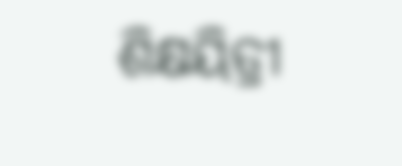ଶିକ୍ଷୟିତ୍ରୀ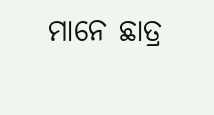ମାନେ ଛାତ୍ର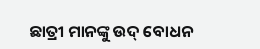ଛାତ୍ରୀ ମାନଙ୍କୁ ଉଦ୍ ବୋଧନ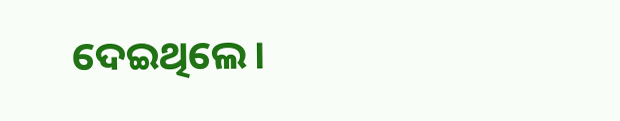ଦେଇଥିଲେ।